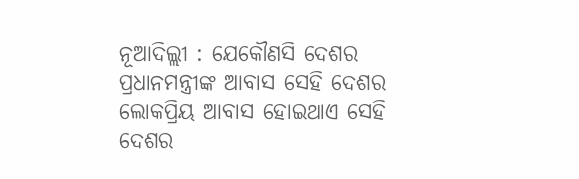ନୂଆଦିଲ୍ଲୀ : ଯେକୌଣସି ଦେଶର ପ୍ରଧାନମନ୍ତ୍ରୀଙ୍କ ଆବାସ ସେହି ଦେଶର ଲୋକପ୍ରିୟ ଆବାସ ହୋଇଥାଏ ସେହି ଦେଶର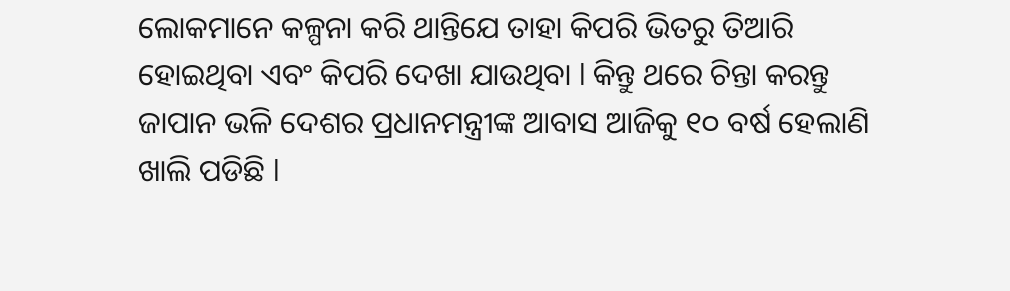ଲୋକମାନେ କଳ୍ପନା କରି ଥାନ୍ତିଯେ ତାହା କିପରି ଭିତରୁ ତିଆରି ହୋଇଥିବା ଏବଂ କିପରି ଦେଖା ଯାଉଥିବା l କିନ୍ତୁ ଥରେ ଚିନ୍ତା କରନ୍ତୁ ଜାପାନ ଭଳି ଦେଶର ପ୍ରଧାନମନ୍ତ୍ରୀଙ୍କ ଆବାସ ଆଜିକୁ ୧୦ ବର୍ଷ ହେଲାଣି ଖାଲି ପଡିଛି l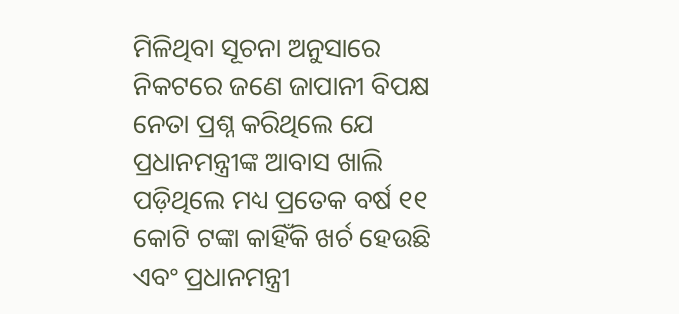ମିଳିଥିବା ସୂଚନା ଅନୁସାରେ ନିକଟରେ ଜଣେ ଜାପାନୀ ବିପକ୍ଷ ନେତା ପ୍ରଶ୍ନ କରିଥିଲେ ଯେ ପ୍ରଧାନମନ୍ତ୍ରୀଙ୍କ ଆବାସ ଖାଲି ପଡ଼ିଥିଲେ ମଧ୍ୟ ପ୍ରତେକ ବର୍ଷ ୧୧ କୋଟି ଟଙ୍କା କାହିଁକି ଖର୍ଚ ହେଉଛି ଏବଂ ପ୍ରଧାନମନ୍ତ୍ରୀ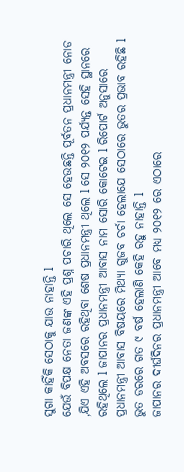ସୁଗା କାହିଁକି ସେଠାକୁ ଯାଉ ନାହାନ୍ତି l
ଯେଉଁ ବିପକ୍ଷ ନେତା ଜଣଙ୍କ ଏହି ପ୍ରଶ୍ନ ପଚାରି ଥିଲେ ସେ ହେଉଛନ୍ତି ପୂର୍ବତନ ପ୍ରଧାନମନ୍ତ୍ରୀ ନୋଡ ,ଯିଏ ଏହି ଅବସରେ ରହିଥିବା ଶେଷ ପ୍ରଧାନମନ୍ତ୍ରୀ ଥିଲେ l ସେ ୨୦୧୨ ପର୍ଯ୍ୟନ୍ତ ସେହି ସ୍ଥାନରେ ରହିଥିଲେ l ଜାପାନର ପ୍ରଧାନମନ୍ତ୍ରୀ ଆବାସ ନାମ ସୋରି କୋଟେଇ l ରିପୋର୍ଟ ଅନୁସାରେ ପ୍ରଧାନମନ୍ତ୍ରୀ ଆବାସ ବିଷୟରେ ମିଥ୍ୟା ଗୁଜବ ଚର୍ଚା ହେଲାଯେ ସେଠାରେ ଭୁତର ପ୍ରଭାବ ରହିଛି l ଭୁତ ଡରରେ ଗତ ୯ ବର୍ଷ ହେଲାଣି କେହି ରହୁ ନାହାନ୍ତି l
ଜାପାନର ଦୀର୍ଘଦିନର ପ୍ରଧାନମନ୍ତ୍ରୀ ଆବେ ମଧ୍ୟ ୨୦୧୨ ରେ ଏଠାରେ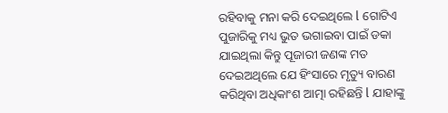ରହିବାକୁ ମନା କରି ଦେଇଥିଲେ l ଗୋଟିଏ ପୁଜାରିକୁ ମଧ୍ୟ ଭୁତ ଭଗାଇବା ପାଇଁ ଡକା ଯାଇଥିଲା କିନ୍ତୁ ପୂଜାରୀ ଜଣଙ୍କ ମତ ଦେଇଅଥିଲେ ଯେ ହିଂସାରେ ମୃତ୍ୟୁ ବାରଣ କରିଥିବା ଅଧିକାଂଶ ଆତ୍ମା ରହିଛନ୍ତି l ଯାହାଙ୍କୁ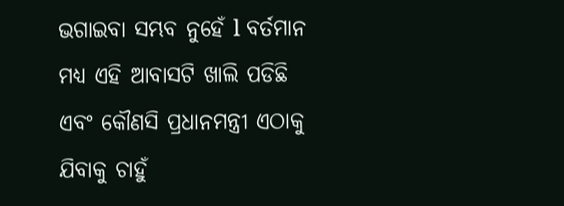ଭଗାଇବା ସମ୍ଭବ ନୁହେଁ l ବର୍ତମାନ ମଧ୍ୟ ଏହି ଆବାସଟି ଖାଲି ପଡିଛି ଏବଂ କୌଣସି ପ୍ରଧାନମନ୍ତ୍ରୀ ଏଠାକୁ ଯିବାକୁ ଚାହୁଁ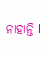ନାହାନ୍ତି l